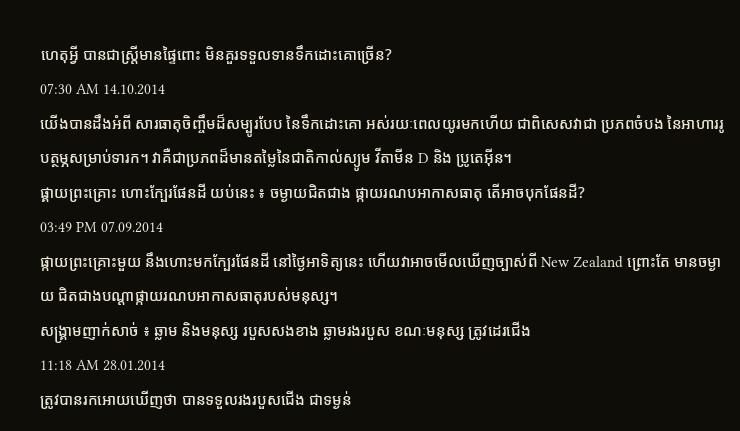ហេតុអ្វី បានជាស្រ្តីមានផ្ទៃពោះ មិនគួរទទួលទានទឹកដោះគោច្រើន?
07:30 AM 14.10.2014
យើងបានដឹងអំពី សារធាតុចិញ្ចឹមដ៏សម្បូរបែប នៃទឹកដោះគោ អស់រយៈពេលយូរមកហើយ ជាពិសេសវាជា ប្រភពចំបង នៃអាហាររូបត្ថម្ភសម្រាប់ទារក។ វាគឺជាប្រភពដ៏មានតម្លៃនៃជាតិកាល់ស្យូម វីតាមីន D និង ប្រូតេអ៊ីន។
ផ្គាយព្រះគ្រោះ ហោះក្បែរផែនដី យប់នេះ ៖ ចម្ងាយជិតជាង ផ្កាយរណបអាកាសធាតុ តើអាចបុកផែនដី?
03:49 PM 07.09.2014
ផ្កាយព្រះគ្រោះមួយ នឹងហោះមកក្បែរផែនដី នៅថ្ងៃអាទិត្យនេះ ហើយវាអាចមើលឃើញច្បាស់ពី New Zealand ព្រោះតែ មានចម្ងាយ ជិតជាងបណ្ដាផ្កាយរណបអាកាសធាតុរបស់មនុស្ស។
សង្គ្រាមញាក់សាច់ ៖ ឆ្លាម និងមនុស្ស របួសសងខាង ឆ្លាមរងរបួស ខណៈមនុស្ស ត្រូវដេរជើង
11:18 AM 28.01.2014
ត្រូវបានរកអោយឃើញថា បានទទួលរងរបួសជើង ជាទម្ងន់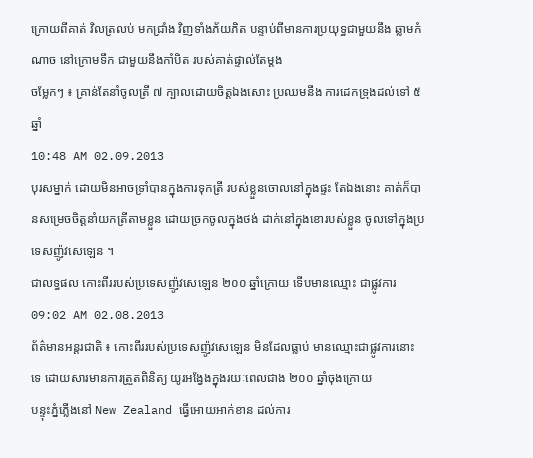ក្រោយពីគាត់ វិលត្រលប់ មកជ្រាំង វិញទាំងភ័យភិត បន្ទាប់ពីមានការប្រយុទ្ធជាមួយនឹង ឆ្លាមកំណាច នៅក្រោមទឹក ជាមួយនឹងកាំបិត របស់គាត់ផ្ទាល់តែម្តង
ចម្លែកៗ ៖ គ្រាន់តែនាំចូលត្រី ៧ ក្បាលដោយចិត្តឯងសោះ ប្រឈមនឹង ការដេកទ្រុងដល់ទៅ ៥ ឆ្នាំ
10:48 AM 02.09.2013
បុរសម្នាក់ ដោយមិនអាចទ្រាំបានក្នុងការទុកត្រី របស់ខ្លួនចោលនៅក្នុងផ្ទះ តែឯងនោះ គាត់ក៏បានសម្រេចចិត្តនាំយកត្រីតាមខ្លួន ដោយច្រកចូលក្នុងថង់ ដាក់នៅក្នុងខោរបស់ខ្លួន ចូលទៅក្នុងប្រទេសញ៉ូវសេឡេន ។
ជាលទ្ធផល កោះពីររបស់ប្រទេសញ៉ូវសេឡេន ២០០ ឆ្នាំក្រោយ ទើបមានឈ្មោះ ជាផ្លូវការ
09:02 AM 02.08.2013
ព័ត៌មានអន្តរជាតិ ៖ កោះពីររបស់ប្រទេសញ៉ូវសេឡេន មិនដែលធ្លាប់ មានឈ្មោះជាផ្លូវការនោះទេ ដោយសារមានការត្រួតពិនិត្យ យូរអង្វែងក្នុងរយៈពេលជាង ២០០ ឆ្នាំចុងក្រោយ
បន្ទុះភ្នំភ្លើងនៅ New Zealand ធ្វើអោយអាក់ខាន ដល់ការ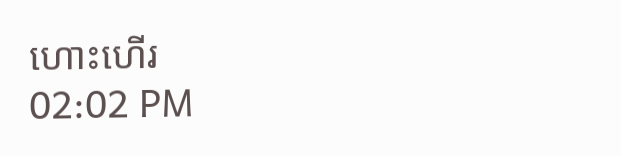ហោះហើរ
02:02 PM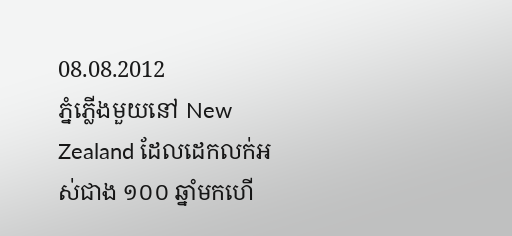08.08.2012
ភ្នំភ្លើងមួយនៅ New Zealand ដែលដេកលក់អស់ជាង ១០០ ឆ្នាំមកហើ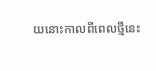យនោះកាលពីពេលថ្មីនេះ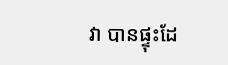វា បានផ្ទុះដែ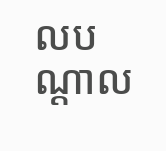លបណ្ដាល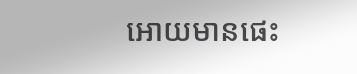អោយមានផេះ